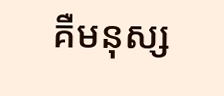គឺមនុស្ស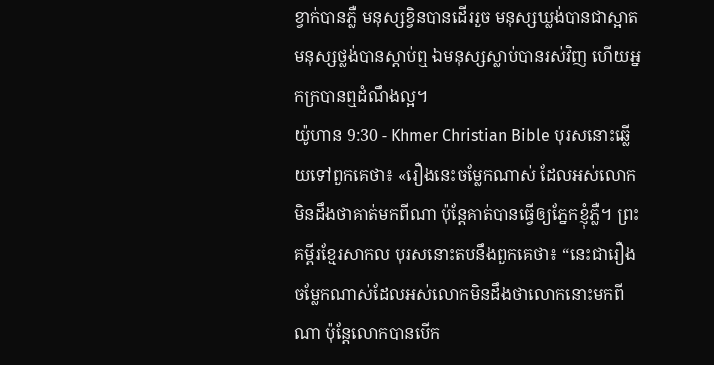ខ្វាក់បានភ្លឺ មនុស្សខ្វិនបានដើររួច មនុស្សឃ្លង់បានជាស្អាត មនុស្សថ្លង់បានស្ដាប់ឮ ឯមនុស្សស្លាប់បានរស់វិញ ហើយអ្នកក្របានឮដំណឹងល្អ។
យ៉ូហាន 9:30 - Khmer Christian Bible បុរសនោះឆ្លើយទៅពួកគេថា៖ «រឿងនេះចម្លែកណាស់ ដែលអស់លោកមិនដឹងថាគាត់មកពីណា ប៉ុន្ដែគាត់បានធ្វើឲ្យភ្នែកខ្ញុំភ្លឺ។ ព្រះគម្ពីរខ្មែរសាកល បុរសនោះតបនឹងពួកគេថា៖ “នេះជារឿងចម្លែកណាស់ដែលអស់លោកមិនដឹងថាលោកនោះមកពីណា ប៉ុន្តែលោកបានបើក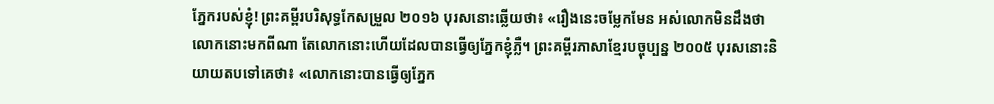ភ្នែករបស់ខ្ញុំ! ព្រះគម្ពីរបរិសុទ្ធកែសម្រួល ២០១៦ បុរសនោះឆ្លើយថា៖ «រឿងនេះចម្លែកមែន អស់លោកមិនដឹងថាលោកនោះមកពីណា តែលោកនោះហើយដែលបានធ្វើឲ្យភ្នែកខ្ញុំភ្លឺ។ ព្រះគម្ពីរភាសាខ្មែរបច្ចុប្បន្ន ២០០៥ បុរសនោះនិយាយតបទៅគេថា៖ «លោកនោះបានធ្វើឲ្យភ្នែក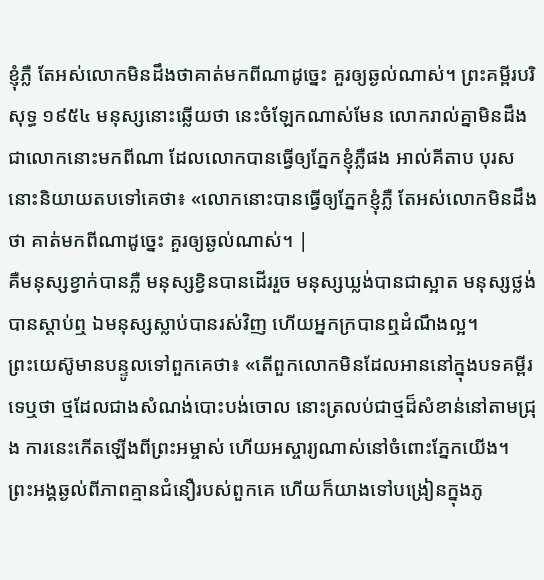ខ្ញុំភ្លឺ តែអស់លោកមិនដឹងថាគាត់មកពីណាដូច្នេះ គួរឲ្យឆ្ងល់ណាស់។ ព្រះគម្ពីរបរិសុទ្ធ ១៩៥៤ មនុស្សនោះឆ្លើយថា នេះចំឡែកណាស់មែន លោករាល់គ្នាមិនដឹងជាលោកនោះមកពីណា ដែលលោកបានធ្វើឲ្យភ្នែកខ្ញុំភ្លឺផង អាល់គីតាប បុរសនោះនិយាយតបទៅគេថា៖ «លោកនោះបានធ្វើឲ្យភ្នែកខ្ញុំភ្លឺ តែអស់លោកមិនដឹងថា គាត់មកពីណាដូច្នេះ គួរឲ្យឆ្ងល់ណាស់។ |
គឺមនុស្សខ្វាក់បានភ្លឺ មនុស្សខ្វិនបានដើររួច មនុស្សឃ្លង់បានជាស្អាត មនុស្សថ្លង់បានស្ដាប់ឮ ឯមនុស្សស្លាប់បានរស់វិញ ហើយអ្នកក្របានឮដំណឹងល្អ។
ព្រះយេស៊ូមានបន្ទូលទៅពួកគេថា៖ «តើពួកលោកមិនដែលអាននៅក្នុងបទគម្ពីរទេឬថា ថ្មដែលជាងសំណង់បោះបង់ចោល នោះត្រលប់ជាថ្មដ៏សំខាន់នៅតាមជ្រុង ការនេះកើតឡើងពីព្រះអម្ចាស់ ហើយអស្ចារ្យណាស់នៅចំពោះភ្នែកយើង។
ព្រះអង្គឆ្ងល់ពីភាពគ្មានជំនឿរបស់ពួកគេ ហើយក៏យាងទៅបង្រៀនក្នុងភូ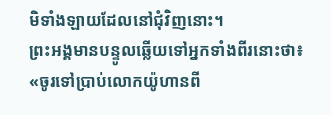មិទាំងឡាយដែលនៅជុំវិញនោះ។
ព្រះអង្គមានបន្ទូលឆ្លើយទៅអ្នកទាំងពីរនោះថា៖ «ចូរទៅប្រាប់លោកយ៉ូហានពី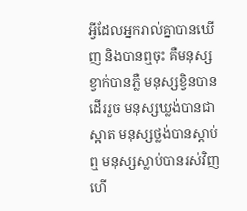អ្វីដែលអ្នករាល់គ្នាបានឃើញ និងបានឮចុះ គឺមនុស្សខ្វាក់បានភ្លឺ មនុស្សខ្វិនបានដើររួច មនុស្សឃ្លង់បានជាស្អាត មនុស្សថ្លង់បានស្ដាប់ឮ មនុស្សស្លាប់បានរស់វិញ ហើ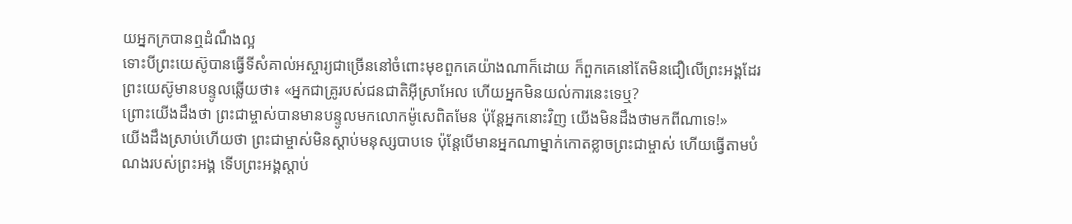យអ្នកក្របានឮដំណឹងល្អ
ទោះបីព្រះយេស៊ូបានធ្វើទីសំគាល់អស្ចារ្យជាច្រើននៅចំពោះមុខពួកគេយ៉ាងណាក៏ដោយ ក៏ពួកគេនៅតែមិនជឿលើព្រះអង្គដែរ
ព្រះយេស៊ូមានបន្ទូលឆ្លើយថា៖ «អ្នកជាគ្រូរបស់ជនជាតិអ៊ីស្រាអែល ហើយអ្នកមិនយល់ការនេះទេឬ?
ព្រោះយើងដឹងថា ព្រះជាម្ចាស់បានមានបន្ទូលមកលោកម៉ូសេពិតមែន ប៉ុន្ដែអ្នកនោះវិញ យើងមិនដឹងថាមកពីណាទេ!»
យើងដឹងស្រាប់ហើយថា ព្រះជាម្ចាស់មិនស្តាប់មនុស្សបាបទេ ប៉ុន្ដែបើមានអ្នកណាម្នាក់កោតខ្លាចព្រះជាម្ចាស់ ហើយធ្វើតាមបំណងរបស់ព្រះអង្គ ទើបព្រះអង្គស្តាប់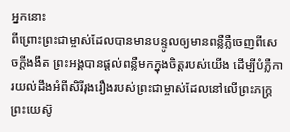អ្នកនោះ
ពីព្រោះព្រះជាម្ចាស់ដែលបានមានបន្ទូលឲ្យមានពន្លឺភ្លឺចេញពីសេចក្ដីងងឹត ព្រះអង្គបានផ្ដល់ពន្លឺមកក្នុងចិត្ដរបស់យើង ដើម្បីបំភ្លឺការយល់ដឹងអំពីសិរីរុងរឿងរបស់ព្រះជាម្ចាស់ដែលនៅលើព្រះភក្រ្ដព្រះយេស៊ូ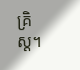គ្រិស្ដ។